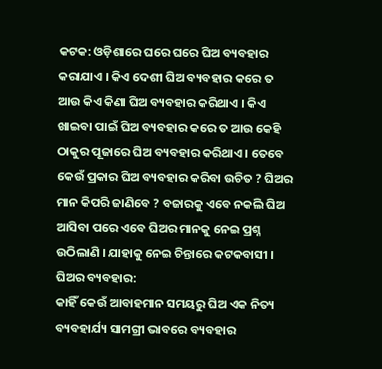କଟକ: ଓଡ଼ିଶାରେ ଘରେ ଘରେ ଘିଅ ବ୍ୟବହାର କରାଯାଏ । କିଏ ଦେଶୀ ଘିଅ ବ୍ୟବହାର କରେ ତ ଆଉ କିଏ କିଣା ଘିଅ ବ୍ୟବହାର କରିଥାଏ । କିଏ ଖାଇବା ପାଇଁ ଘିଅ ବ୍ୟବହାର କରେ ତ ଆଉ କେହି ଠାକୁର ପୂଜାରେ ଘିଅ ବ୍ୟବହାର କରିଥାଏ । ତେବେ କେଉଁ ପ୍ରକାର ଘିଅ ବ୍ୟବହାର କରିବା ଉଚିତ ? ଘିଅର ମାନ କିପରି ଜାଣିବେ ? ବଜାରକୁ ଏବେ ନକଲି ଘିଅ ଆସିବା ପରେ ଏବେ ଘିଅର ମାନକୁ ନେଇ ପ୍ରଶ୍ନ ଉଠିଲାଣି । ଯାହାକୁ ନେଇ ଚିନ୍ତାରେ କଟକବାସୀ ।
ଘିଅର ବ୍ୟବହାର:
କାହିଁ କେଉଁ ଆବାହମାନ ସମୟରୁ ଘିଅ ଏକ ନିତ୍ୟ ବ୍ୟବହାର୍ଯ୍ୟ ସାମଗ୍ରୀ ଭାବରେ ବ୍ୟବହାର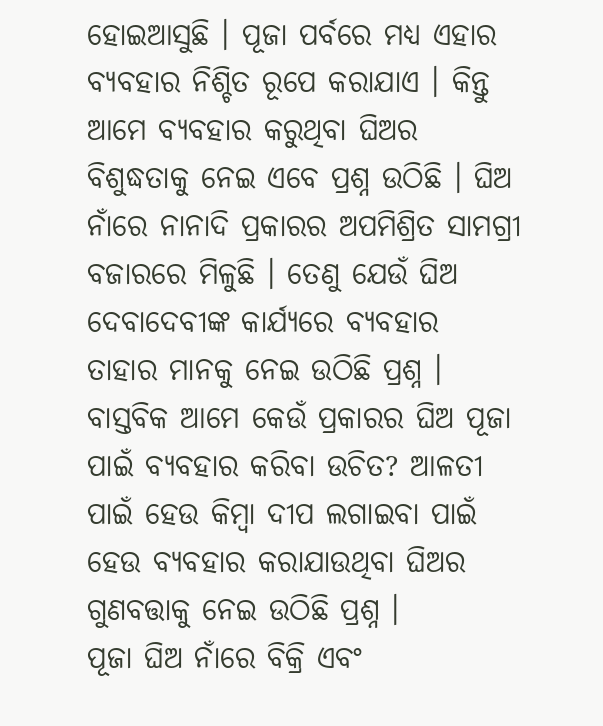ହୋଇଆସୁଛି । ପୂଜା ପର୍ବରେ ମଧ୍ୟ ଏହାର ବ୍ୟବହାର ନିଶ୍ଚିତ ରୂପେ କରାଯାଏ । କିନ୍ତୁ ଆମେ ବ୍ୟବହାର କରୁଥିବା ଘିଅର ବିଶୁଦ୍ଧତାକୁ ନେଇ ଏବେ ପ୍ରଶ୍ନ ଉଠିଛି । ଘିଅ ନାଁରେ ନାନାଦି ପ୍ରକାରର ଅପମିଶ୍ରିତ ସାମଗ୍ରୀ ବଜାରରେ ମିଳୁଛି । ତେଣୁ ଯେଉଁ ଘିଅ ଦେବାଦେବୀଙ୍କ କାର୍ଯ୍ୟରେ ବ୍ୟବହାର ତାହାର ମାନକୁ ନେଇ ଉଠିଛି ପ୍ରଶ୍ନ । ବାସ୍ତବିକ ଆମେ କେଉଁ ପ୍ରକାରର ଘିଅ ପୂଜା ପାଇଁ ବ୍ୟବହାର କରିବା ଉଚିତ? ଆଳତୀ ପାଇଁ ହେଉ କିମ୍ବା ଦୀପ ଲଗାଇବା ପାଇଁ ହେଉ ବ୍ୟବହାର କରାଯାଉଥିବା ଘିଅର ଗୁଣବତ୍ତାକୁ ନେଇ ଉଠିଛି ପ୍ରଶ୍ନ ।
ପୂଜା ଘିଅ ନାଁରେ ବିକ୍ରି ଏବଂ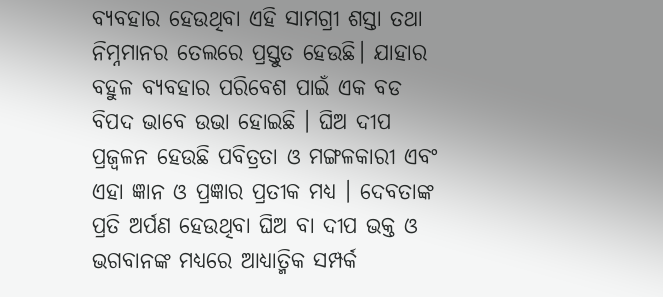ବ୍ୟବହାର ହେଉଥିବା ଏହି ସାମଗ୍ରୀ ଶସ୍ତା ତଥା ନିମ୍ନମାନର ତେଲରେ ପ୍ରସ୍ତୁତ ହେଉଛି। ଯାହାର ବହୁଳ ବ୍ୟବହାର ପରିବେଶ ପାଇଁ ଏକ ବଡ ବିପଦ ଭାବେ ଉଭା ହୋଇଛି । ଘିଅ ଦୀପ ପ୍ରଜ୍ବଳନ ହେଉଛି ପବିତ୍ରତା ଓ ମଙ୍ଗଳକାରୀ ଏବଂ ଏହା ଜ୍ଞାନ ଓ ପ୍ରଜ୍ଞାର ପ୍ରତୀକ ମଧ୍ୟ । ଦେବତାଙ୍କ ପ୍ରତି ଅର୍ପଣ ହେଉଥିବା ଘିଅ ବା ଦୀପ ଭକ୍ତ ଓ ଭଗବାନଙ୍କ ମଧ୍ୟରେ ଆଧ୍ୟାତ୍ମିକ ସମ୍ପର୍କ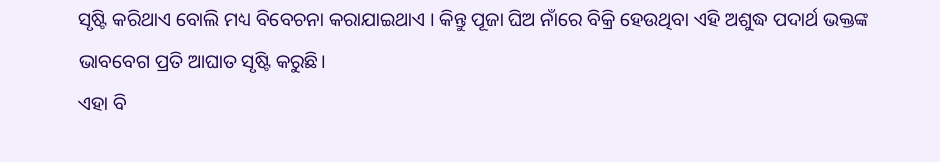ସୃଷ୍ଟି କରିଥାଏ ବୋଲି ମଧ୍ୟ ବିବେଚନା କରାଯାଇଥାଏ । କିନ୍ତୁ ପୂଜା ଘିଅ ନାଁରେ ବିକ୍ରି ହେଉଥିବା ଏହି ଅଶୁଦ୍ଧ ପଦାର୍ଥ ଭକ୍ତଙ୍କ ଭାବବେଗ ପ୍ରତି ଆଘାତ ସୃଷ୍ଟି କରୁଛି।
ଏହା ବି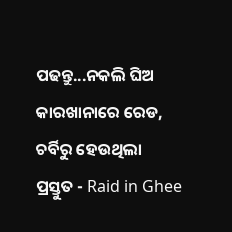ପଢନ୍ତୁ...ନକଲି ଘିଅ କାରଖାନାରେ ରେଡ, ଚର୍ବିରୁ ହେଉଥିଲା ପ୍ରସ୍ତୁତ - Raid in Ghee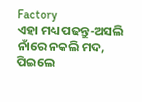Factory
ଏହା ମଧ୍ୟ ପଢନ୍ତୁ-ଅସଲି ନାଁରେ ନକଲି ମଦ, ପିଇଲେ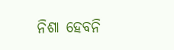ନିଶା ହେବନି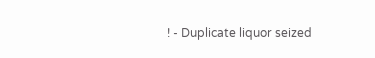! - Duplicate liquor seized